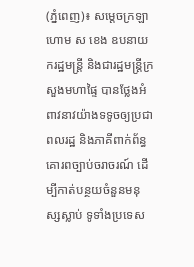(ភ្នំពេញ)៖ សម្តេចក្រឡាហោម ស ខេង ឧបនាយករដ្ឋមន្រ្តី និងជារដ្ឋមន្រ្តីក្រសួងមហាផ្ទៃ បានថ្លែងអំពាវនាវយ៉ាងទទូចឲ្យប្រជាពលរដ្ឋ និងភាគីពាក់ព័ន្ធ គោរពច្បាប់ចរាចរណ៍ ដើម្បីកាត់បន្ថយចំនួនមនុស្សស្លាប់ ទូទាំងប្រទេស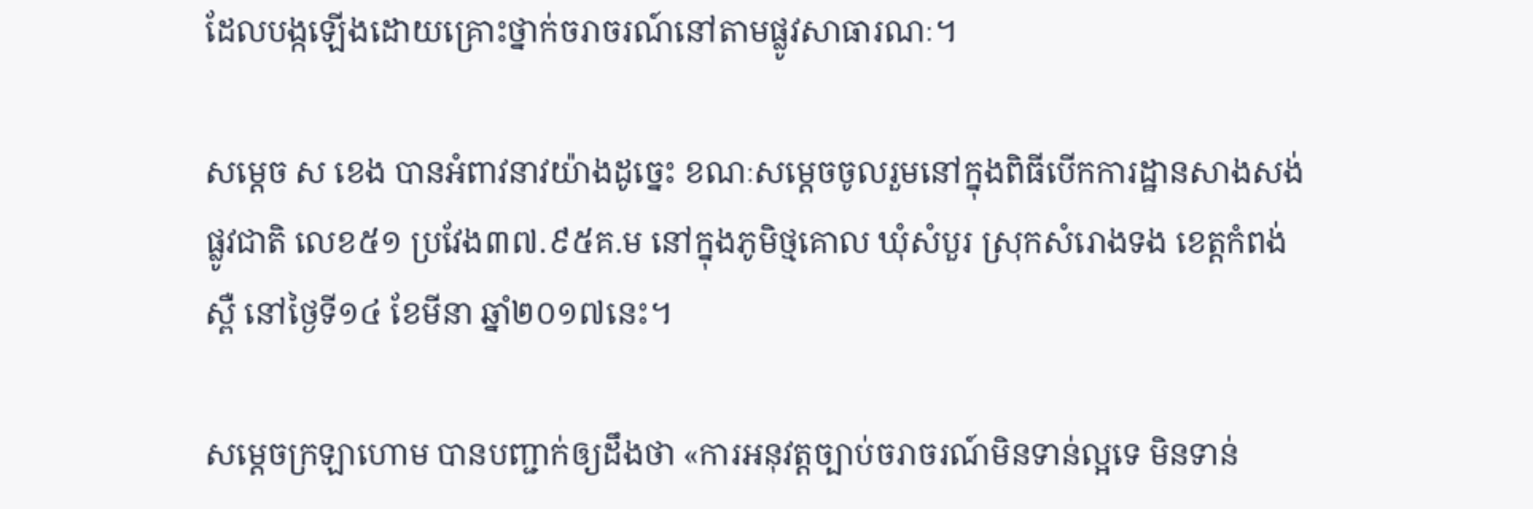ដែលបង្កឡើងដោយគ្រោះថ្នាក់ចរាចរណ៍នៅតាមផ្លូវសាធារណៈ។

សម្តេច ស ខេង បានអំពាវនាវយ៉ាងដូច្នេះ ខណៈសម្តេចចូលរួមនៅក្នុងពិធីបើកការដ្ឋានសាងសង់ផ្លូវជាតិ លេខ៥១ ប្រវែង៣៧.៩៥គ.ម នៅក្នុងភូមិថ្មគោល ឃុំសំបួរ ស្រុកសំរោងទង ខេត្តកំពង់ស្ពឺ នៅថ្ងៃទី១៤ ខែមីនា ឆ្នាំ២០១៧នេះ។

សម្តេចក្រឡាហោម បានបញ្ជាក់ឲ្យដឹងថា «ការអនុវត្តច្បាប់ចរាចរណ៍មិនទាន់ល្អទេ មិនទាន់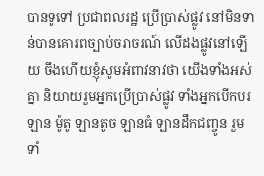បានទូទៅ ប្រជាពលរដ្ឋ ប្រើប្រាស់ផ្លូវ នៅមិនទាន់បានគោរពច្បាប់ចរាចរណ៍ លើដងផ្លូវនៅឡើយ ចឹងហើយខ្ញុំសូមអំពាវនាវថា យើងទាំងអស់គ្នា និយាយរួមអ្នកប្រើប្រាស់ផ្លូវ ទាំងអ្នកបើកបរឡាន ម៉ូតូ ឡានតូច ឡានធំ ឡានដឹកជញ្ចូន រួមទាំ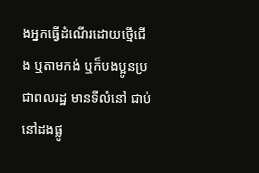ងអ្នកធ្វើដំណើរដោយថ្មើជើង ឬតាមកង់ ឬក៏បងប្អូនប្រជាពលរដ្ឋ មានទីលំនៅ ជាប់នៅដងផ្លូ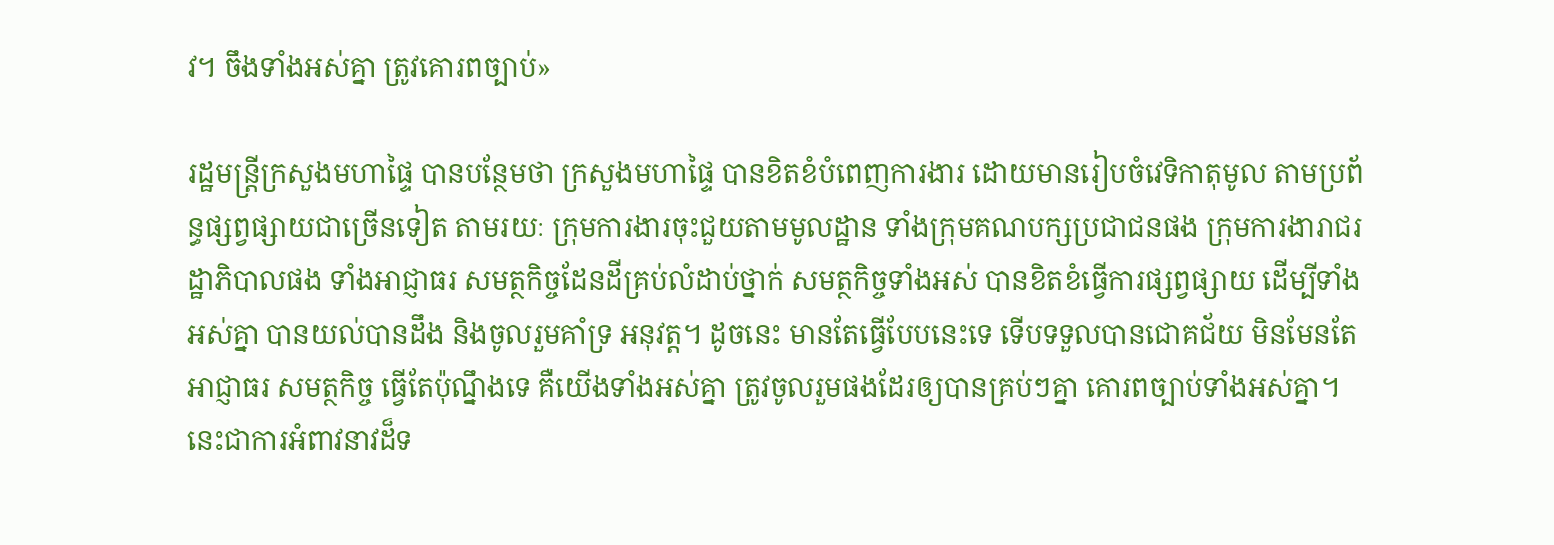វ។ ចឹងទាំងអស់គ្នា ត្រូវគោរពច្បាប់»

រដ្ឋមន្រ្តីក្រសួងមហាផ្ទៃ បានបន្ថែមថា ក្រសួងមហាផ្ទៃ បានខិតខំបំពេញការងារ ដោយមានរៀបចំវេទិកាតុមូល តាមប្រព័ន្ធផ្សព្វផ្សាយជាច្រើនទៀត តាមរយៈ ក្រុមការងារចុះជួយតាមមូលដ្ឋាន ទាំងក្រុមគណបក្សប្រជាជនផង ក្រុមការងារាជរដ្ឋាភិបាលផង ទាំងអាជ្ញាធរ សមត្ថកិច្ចដែនដីគ្រប់លំដាប់ថ្នាក់ សមត្ថកិច្ចទាំងអស់ បានខិតខំធ្វើការផ្សព្វផ្សាយ ដើម្បីទាំងអស់គ្នា បានយល់បានដឹង និងចូលរួមគាំទ្រ អនុវត្ត។ ដូចនេះ មានតែធ្វើបែបនេះទេ ទើបទទួលបានជោគជ័យ មិនមែនតែអាជ្ញាធរ សមត្ថកិច្ច ធ្វើតែប៉ុណ្នឹងទេ គឺយើងទាំងអស់គ្នា ត្រូវចូលរួមផងដែរឲ្យបានគ្រប់ៗគ្នា គោរពច្បាប់ទាំងអស់គ្នា។ នេះជាការអំពាវនាវដ៏ទ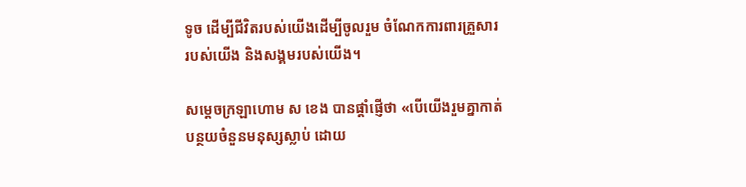ទូច ដើម្បីជីវិតរបស់យើងដើម្បីចូលរួម ចំណែកការពារគ្រួសាររបស់យើង និងសង្គមរបស់យើង។

សម្តេចក្រឡាហោម ស ខេង បានផ្តាំផ្ញើថា «បើយើងរួមគ្នាកាត់បន្ថយចំនួនមនុស្សស្លាប់ ដោយ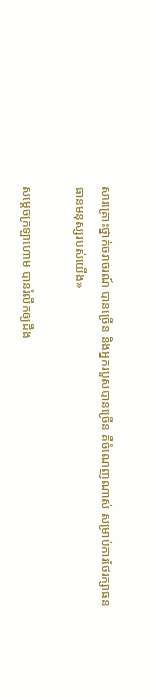សារគ្រោះថ្នាក់ចរាចរណ៍ បានច្រើន និងអ្នករបួសបានច្រើន គឺចំណេញណាស់ សម្រាប់ការថែរក្សាធនធានមនុស្សរបស់យើង»

សម្តេចក្រឡាហោម បានរំលឹកឲ្យដឹង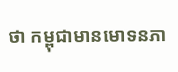ថា កម្ពុជាមានមោទនភា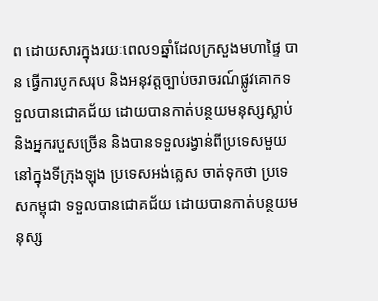ព ដោយសារក្នុងរយៈពេល១ឆ្នាំដែលក្រសួងមហាផ្ទៃ បាន ធ្វើការបូកសរុប និងអនុវត្តច្បាប់ចរាចរណ៍ផ្លូវគោកទទួលបានជោគជ័យ ដោយបានកាត់បន្ថយមនុស្សស្លាប់ និងអ្នករបួសច្រើន និងបានទទួលរង្វាន់ពីប្រទេសមួយនៅក្នុងទីក្រុងឡុង ប្រទេសអង់គ្លេស ចាត់ទុកថា ប្រទេសកម្ពុជា ទទួលបានជោគជ័យ ដោយបានកាត់បន្ថយមនុស្ស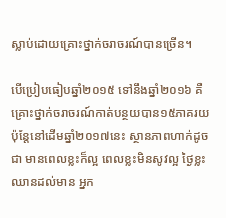ស្លាប់ដោយគ្រោះថ្នាក់ចរាចរណ៍បានច្រើន។

បើប្រៀបធៀបឆ្នាំ២០១៥ ទៅនឹងឆ្នាំ២០១៦ គឺគ្រោះថ្នាក់ចរាចរណ៍កាត់បន្ថយបាន១៥ភាគរយ ប៉ុន្តែនៅដើមឆ្នាំ២០១៧នេះ ស្ថានភាពហាក់ដូចជា មានពេលខ្លះក៏ល្អ ពេលខ្លះមិនសូវល្អ ថ្ងៃខ្លះឈានដល់មាន អ្នក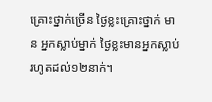គ្រោះថ្នាក់ច្រើន ថ្ងៃខ្លះគ្រោះថ្នាក់ មាន អ្នកស្លាប់ម្នាក់ ថ្ងៃខ្លះមានអ្នកស្លាប់ រហូតដល់១២នាក់។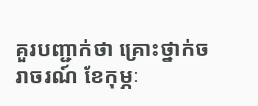គួរបញ្ជាក់ថា គ្រោះថ្នាក់ចរាចរណ៍ ខែកុម្ភៈ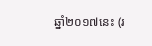ឆ្នាំ២០១៧នេះ (រ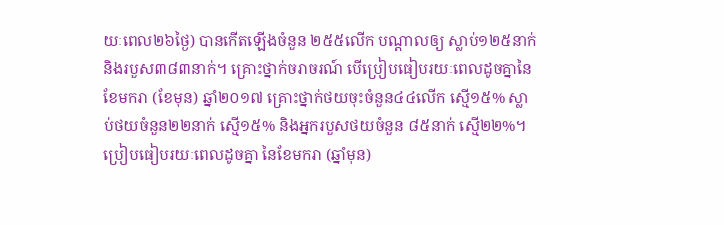យៈពេល២៦ថ្ងៃ) បានកើតឡើងចំនួន ២៥៥លើក បណ្តាលឲ្យ ស្លាប់១២៥នាក់ និងរបួស៣៨៣នាក់។ គ្រោះថ្នាក់ចរាចរណ៍ បើប្រៀបធៀបរយៈពេលដូចគ្នានៃខែមករា (ខែមុន) ឆ្នាំ២០១៧ គ្រោះថ្នាក់ថយចុះចំនួន៤៤លើក ស្មើ១៥% ស្លាប់ថយចំនួន២២នាក់ ស្មើ១៥% និងអ្នករបួសថយចំនួន ៨៥នាក់ ស្មើ២២%។ ប្រៀបធៀបរយៈពេលដូចគ្នា នៃខែមករា (ឆ្នាំមុន)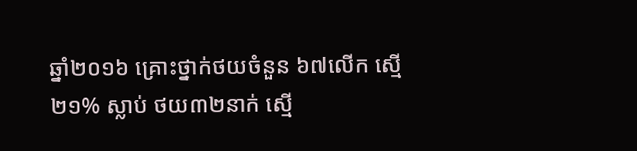ឆ្នាំ២០១៦ គ្រោះថ្នាក់ថយចំនួន ៦៧លើក ស្មើ២១% ស្លាប់ ថយ៣២នាក់ ស្មើ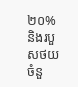២០% និងរបួសថយចំនួ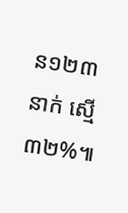ន១២៣នាក់ ស្មើ៣២%៕